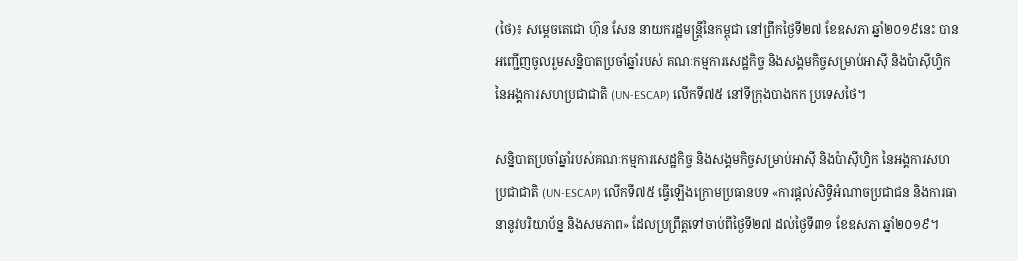(ថៃ)៖ សម្តេចតេជោ ហ៊ុន សែន នាយករដ្ឋមន្ត្រីនៃកម្ពុជា នៅព្រឹកថ្ងៃទី២៧ ខែឧសភា ឆ្នាំ២០១៩នេះ បានអញ្ជើញចូលរួមសន្និបាតប្រចាំឆ្នាំរបស់ គណៈកម្មការសេដ្ឋកិច្ច និងសង្គមកិច្ចសម្រាប់អាស៊ី និងប៉ាស៊ីហ្វិក នៃអង្គការសហប្រជាជាតិ (UN-ESCAP) លើកទី៧៥ នៅទីក្រុងបាងកក ប្រទេសថៃ។

សន្និបាតប្រចាំឆ្នាំរបស់គណៈកម្មការសេដ្ឋកិច្ច និងសង្គមកិច្ចសម្រាប់អាស៊ី និងប៉ាស៊ីហ្វិក នៃអង្គការសហប្រជាជាតិ (UN-ESCAP) លើកទី៧៥ ធ្វើឡើងក្រោមប្រធានបទ «ការផ្តល់សិទ្ធិអំណាចប្រជាជន និងការធានានូវបរិយាប័ន្ន និងសមភាព» ដែលប្រព្រឹត្តទៅចាប់ពីថ្ងៃទី២៧ ដល់ថ្ងៃទី៣១ ខែឧសភា ឆ្នាំ២០១៩។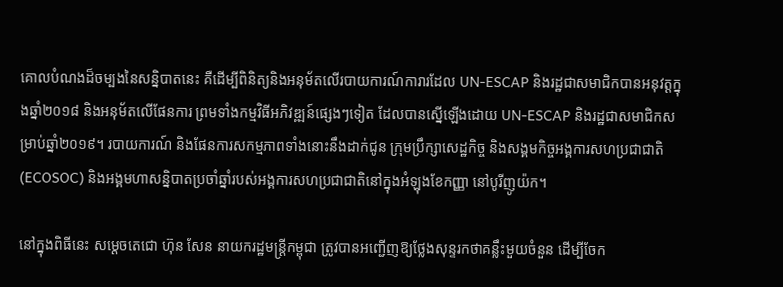គោលបំណងដ៏ចម្បងនៃសន្និបាតនេះ គឺដើម្បីពិនិត្យនិងអនុម័តលើរបាយការណ៍ការារដែល UN-ESCAP និងរដ្ឋជាសមាជិកបានអនុវត្តក្នុងឆ្នាំ២០១៨ និងអនុម័តលើផែនការ ព្រមទាំងកម្មវិធីអភិវឌ្ឍន៍ផ្សេងៗទៀត ដែលបានស្នើឡើងដោយ UN-ESCAP និងរដ្ឋជាសមាជិកសម្រាប់ឆ្នាំ២០១៩។ របាយការណ៍ និងផែនការសកម្មភាពទាំងនោះនឹងដាក់ជូន ក្រុមប្រឹក្សាសេដ្ឋកិច្ច និងសង្គមកិច្ចអង្គការសហប្រជាជាតិ (ECOSOC) និងអង្គមហាសន្និបាតប្រចាំឆ្នាំរបស់អង្គការសហប្រជាជាតិនៅក្នុងអំឡុងខែកញ្ញា នៅបូរីញូយ៉ក។

នៅក្នុងពិធីនេះ សម្តេចតេជោ ហ៊ុន សែន នាយករដ្ឋមន្រ្តីកម្ពុជា ត្រូវបានអញ្ជើញឱ្យថ្លែងសុន្ទរកថាគន្លឹះមួយចំនួន ដើម្បីចែក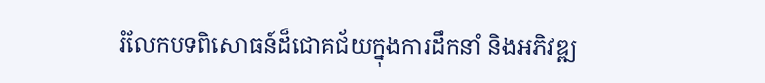រំលែកបទពិសោធន៍ដ៏ជោគជ័យក្នុងការដឹកនាំ និងអភិវឌ្ឍ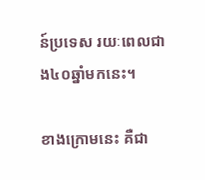ន៍ប្រទេស រយៈពេលជាង៤០ឆ្នាំមកនេះ។

ខាងក្រោមនេះ គឺជា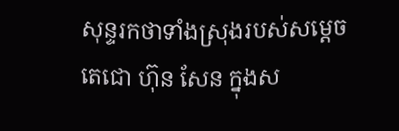សុន្ទរកថាទាំងស្រុងរបស់សម្តេចតេជោ ហ៊ុន សែន ក្នុងស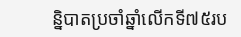ន្និបាតប្រចាំឆ្នាំលើកទី៧៥រប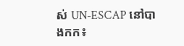ស់ UN-ESCAP នៅបាងកក៖